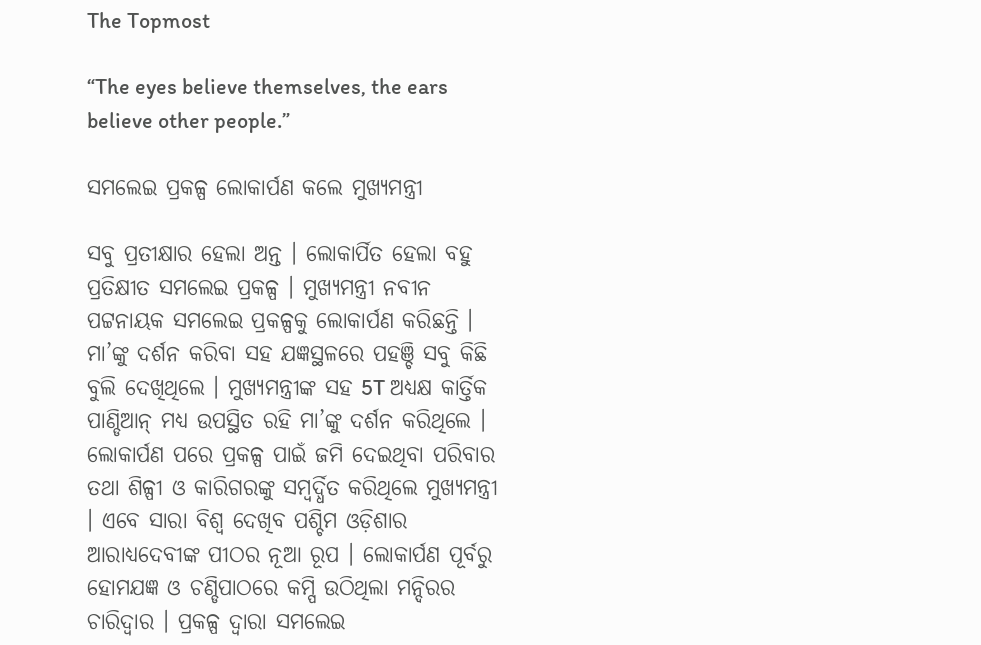The Topmost

“The eyes believe themselves, the ears believe other people.”

ସମଲେଇ ପ୍ରକଳ୍ପ ଲୋକାର୍ପଣ କଲେ ମୁଖ୍ୟମନ୍ତ୍ରୀ

ସବୁ ପ୍ରତୀକ୍ଷାର ହେଲା ଅନ୍ତ । ଲୋକାର୍ପିତ ହେଲା ବହୁ ପ୍ରତିକ୍ଷୀତ ସମଲେଇ ପ୍ରକଳ୍ପ । ମୁଖ୍ୟମନ୍ତ୍ରୀ ନବୀନ ପଟ୍ଟନାୟକ ସମଲେଇ ପ୍ରକଳ୍ପକୁ ଲୋକାର୍ପଣ କରିଛନ୍ତି । ମା’ଙ୍କୁ ଦର୍ଶନ କରିବା ସହ ଯଜ୍ଞସ୍ଥଳରେ ପହଞ୍ଚି ସବୁ କିଛି ବୁଲି ଦେଖିଥିଲେ । ମୁଖ୍ୟମନ୍ତ୍ରୀଙ୍କ ସହ 5T ଅଧ୍ୟକ୍ଷ କାର୍ତ୍ତିକ ପାଣ୍ଡିଆନ୍ ମଧ୍ୟ ଉପସ୍ଥିତ ରହି ମା’ଙ୍କୁ ଦର୍ଶନ କରିଥିଲେ । ଲୋକାର୍ପଣ ପରେ ପ୍ରକଳ୍ପ ପାଇଁ ଜମି ଦେଇଥିବା ପରିବାର ତଥା ଶିଳ୍ପୀ ଓ କାରିଗରଙ୍କୁ ସମ୍ବର୍ଦ୍ଧିତ କରିଥିଲେ ମୁଖ୍ୟମନ୍ତ୍ରୀ । ଏବେ ସାରା ବିଶ୍ବ ଦେଖିବ ପଶ୍ଚିମ ଓଡ଼ିଶାର ଆରାଧ୍ୟଦେବୀଙ୍କ ପୀଠର ନୂଆ ରୂପ । ଲୋକାର୍ପଣ ପୂର୍ବରୁ ହୋମଯଜ୍ଞ ଓ ଚଣ୍ଡିପାଠରେ କମ୍ପି ଉଠିଥିଲା ମନ୍ଦିରର ଚାରିଦ୍ବାର । ପ୍ରକଳ୍ପ ଦ୍ବାରା ସମଲେଇ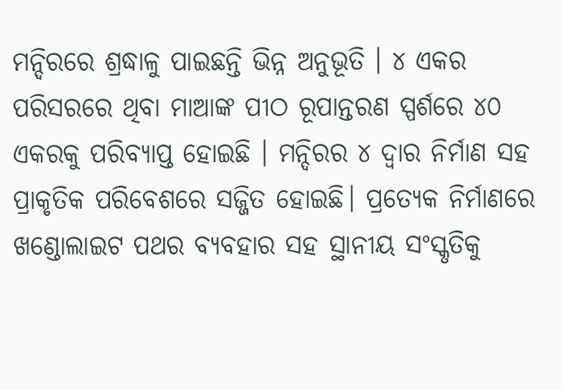ମନ୍ଦିରରେ ଶ୍ରଦ୍ଧାଳୁ ପାଇଛନ୍ତି ଭିନ୍ନ ଅନୁଭୂତି । ୪ ଏକର ପରିସରରେ ଥିବା ମାଆଙ୍କ ପୀଠ ରୂପାନ୍ତରଣ ସ୍ପର୍ଶରେ ୪୦ ଏକରକୁ ପରିବ୍ୟାପ୍ତ ହୋଇଛି । ମନ୍ଦିରର ୪ ଦ୍ବାର ନିର୍ମାଣ ସହ ପ୍ରାକୃତିକ ପରିବେଶରେ ସଜ୍ଜିତ ହୋଇଛି। ପ୍ରତ୍ୟେକ ନିର୍ମାଣରେ ଖଣ୍ଡୋଲାଇଟ ପଥର ବ୍ୟବହାର ସହ ସ୍ଥାନୀୟ ସଂସ୍କୃତିକୁ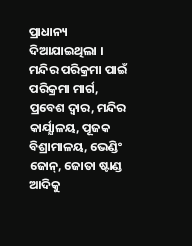ପ୍ରାଧାନ୍ୟ ଦିଆଯାଇଥିଲା । ମନ୍ଦିର ପରିକ୍ରମା ପାଇଁ ପରିକ୍ରମା ମାର୍ଗ, ପ୍ରବେଶ ଦ୍ବାର, ମନ୍ଦିର କାର୍ଯ୍ଯାଳୟ, ପୂଜକ ବିଶ୍ରାମାଳୟ, ଭେଣ୍ଡିଂ ଜୋନ୍, ଜୋତା ଷ୍ଟାଣ୍ଡ ଆଦିକୁ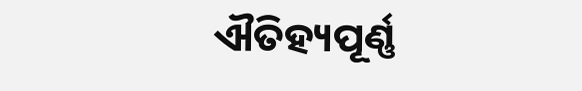ଐତିହ୍ୟପୂର୍ଣ୍ଣ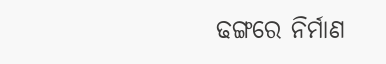ଢଙ୍ଗରେ ନିର୍ମାଣ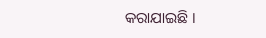କରାଯାଇଛି ।